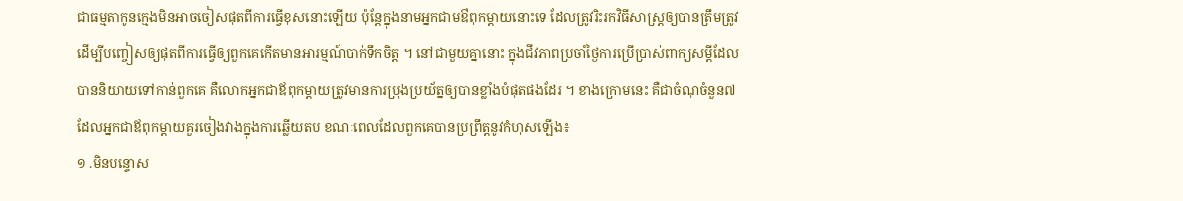ជាធម្មតាកូនក្មេងមិនអាចចៀសផុតពីការធ្វើខុសនោះឡើយ ប៉ុន្តែក្នុងនាមអ្នកជាមឳពុកម្តាយនោះទេ ដែលត្រូវរិះរកវិធីសាស្រ្តឲ្យបានត្រឹមត្រូវ ដើម្បីបញ្ចៀសឲ្យផុតពីការធ្វើឲ្យពួកគេកើតមានអារម្មណ៍បាក់ទឹកចិត្ត ។ នៅជាមួយគ្នានោះ ក្នុងជីវភាពប្រចាំថ្ងៃការប្រើប្រាស់ពាក្យសម្ដីដែលបាននិយាយទៅកាន់ពួកគេ គឺលោកអ្នកជាឪពុកម្តាយត្រូវមានការប្រុងប្រយ័ត្នឲ្យបានខ្លាំងបំផុតផងដែរ ។ ខាងក្រោមនេះ គឺជាចំណុចំនួន៧ ដែលអ្នកជាឪពុកម្តាយគួរចៀងវាងក្នុងការឆ្លើយតប ខណៈពេលដែលពួកគេបានប្រព្រឹត្តនូវកំហុសឡើង៖
១ .មិនបន្ទោស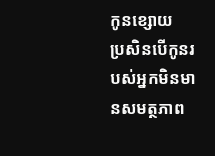កូនខ្សោយ
ប្រសិនបើកូនរបស់អ្នកមិនមានសមត្ថភាព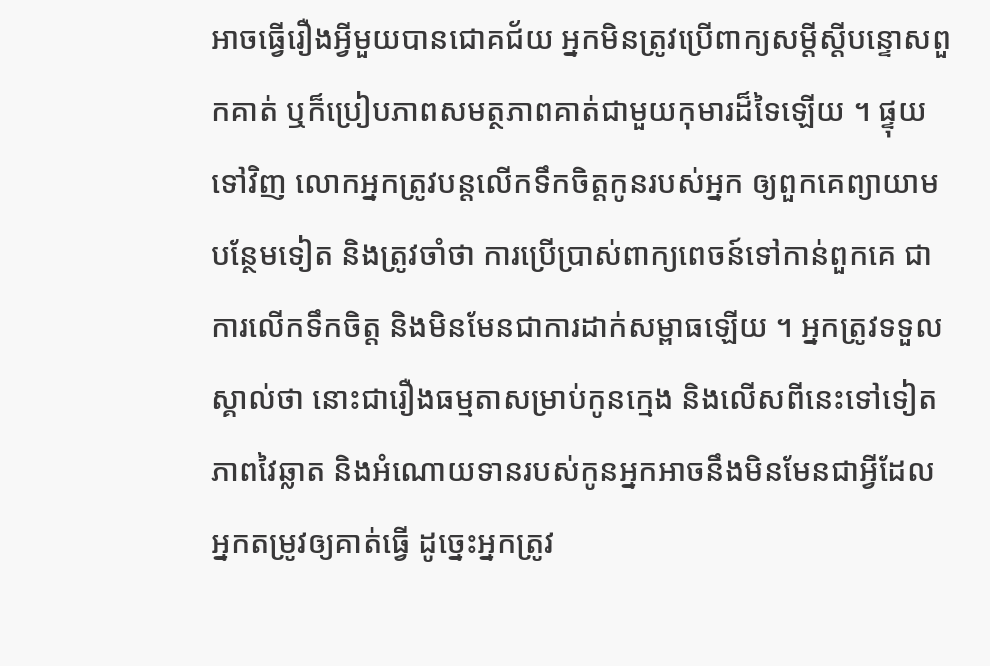អាចធ្វើរឿងអ្វីមួយបានជោគជ័យ អ្នកមិនត្រូវប្រើពាក្យសម្តីស្តីបន្ទោសពួកគាត់ ឬក៏ប្រៀបភាពសមត្ថភាពគាត់ជាមួយកុមារដ៏ទៃឡើយ ។ ផ្ទុយទៅវិញ លោកអ្នកត្រូវបន្តលើកទឹកចិត្តកូនរបស់អ្នក ឲ្យពួកគេព្យាយាមបន្ថែមទៀត និងត្រូវចាំថា ការប្រើប្រាស់ពាក្យពេចន៍ទៅកាន់ពួកគេ ជាការលើកទឹកចិត្ត និងមិនមែនជាការដាក់សម្ពាធឡើយ ។ អ្នកត្រូវទទួលស្គាល់ថា នោះជារឿងធម្មតាសម្រាប់កូនក្មេង និងលើសពីនេះទៅទៀត ភាពវៃឆ្លាត និងអំណោយទានរបស់កូនអ្នកអាចនឹងមិនមែនជាអ្វីដែលអ្នកតម្រូវឲ្យគាត់ធ្វើ ដូច្នេះអ្នកត្រូវ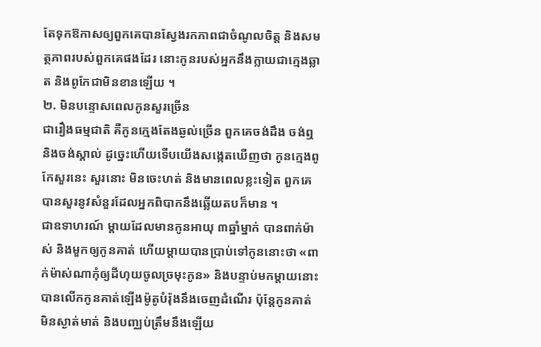តែទុកឱកាសឲ្យពួកគេបានស្វែងរកភាពជាចំណូលចិត្ត និងសមត្ថភាពរបស់ពួកគេផងដែរ នោះកូនរបស់អ្នកនឹងក្លាយជាក្មេងឆ្លាត និងពូកែជាមិនខានឡើយ ។
២. មិនបន្ទោសពេលកូនសួរច្រើន
ជារឿងធម្មជាតិ គឺកូនក្មេងតែងឆ្ងល់ច្រើន ពួកគេចង់ដឹង ចង់ឮ និងចង់ស្គាល់ ដូច្នេះហើយទើបយើងសង្កេតឃើញថា កូនក្មេងពូកែសួរនេះ សួរនោះ មិនចេះហត់ និងមានពេលខ្លះទៀត ពួកគេបានសួរនូវសំនួរដែលអ្នកពិបាកនឹងឆ្លើយតបក៏មាន ។
ជាឧទាហរណ៍ ម្តាយដែលមានកូនអាយុ ៣ឆ្នាំម្នាក់ បានពាក់ម៉ាស់ និងមួកឲ្យកូនគាត់ ហើយម្តាយបានប្រាប់ទៅកូននោះថា «ពាក់ម៉ាស់ណាកុំឲ្យដីហុយចូលច្រមុះកូន» និងបន្ទាប់មកម្តាយនោះ បានលើកកូនគាត់ឡើងម៉ូតូបំរ៉ុងនឹងចេញដំណើរ ប៉ុន្តែកូនគាត់មិនស្ងាត់មាត់ និងបញ្ឈប់ត្រឹមនឹងឡើយ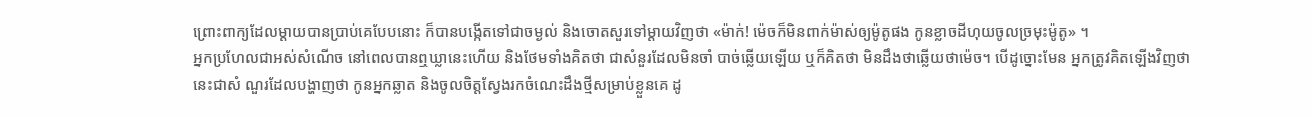ព្រោះពាក្យដែលម្តាយបានប្រាប់គេបែបនោះ ក៏បានបង្កើតទៅជាចម្ងល់ និងចោតសួរទៅម្តាយវិញថា «ម៉ាក់! ម៉េចក៏មិនពាក់ម៉ាស់ឲ្យម៉ូតូផង កូនខ្លាចដីហុយចូលច្រមុះម៉ូតូ» ។
អ្នកប្រហែលជាអស់សំណើច នៅពេលបានឮឃ្លានេះហើយ និងថែមទាំងគិតថា ជាសំនួរដែលមិនចាំ បាច់ឆ្លើយឡើយ ឬក៏គិតថា មិនដឹងថាឆ្លើយថាម៉េច។ បើដូច្នោះមែន អ្នកត្រូវគិតឡើងវិញថា នេះជាសំ ណួរដែលបង្ហាញថា កូនអ្នកឆ្លាត និងចូលចិត្តស្វែងរកចំណេះដឹងថ្មីសម្រាប់ខ្លួនគេ ដូ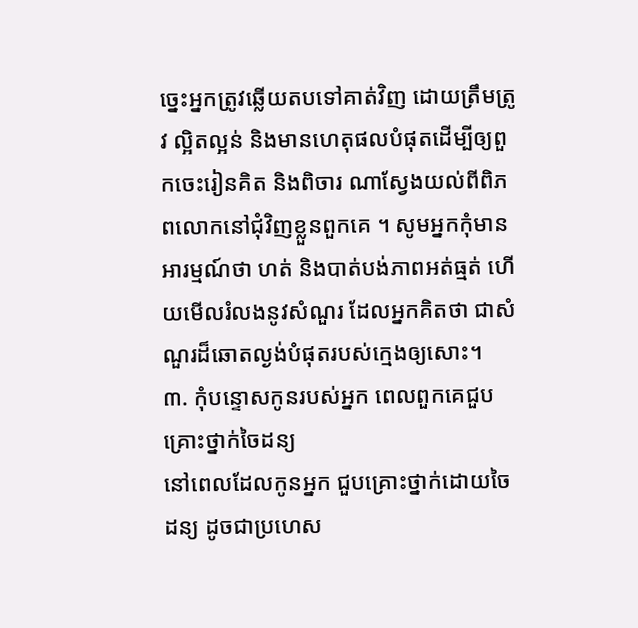ច្នេះអ្នកត្រូវឆ្លើយតបទៅគាត់វិញ ដោយត្រឹមត្រូវ ល្អិតល្អន់ និងមានហេតុផលបំផុតដើម្បីឲ្យពួកចេះរៀនគិត និងពិចារ ណាស្វែងយល់ពីពិភពលោកនៅជុំវិញខ្លួនពួកគេ ។ សូមអ្នកកុំមានអារម្មណ៍ថា ហត់ និងបាត់បង់ភាពអត់ធ្មត់ ហើយមើលរំលងនូវសំណួរ ដែលអ្នកគិតថា ជាសំណួរដ៏ឆោតល្ងង់បំផុតរបស់ក្មេងឲ្យសោះ។
៣. កុំបន្ទោសកូនរបស់អ្នក ពេលពួកគេជួបគ្រោះថ្នាក់ចៃដន្យ
នៅពេលដែលកូនអ្នក ជួបគ្រោះថ្នាក់ដោយចៃដន្យ ដូចជាប្រហេស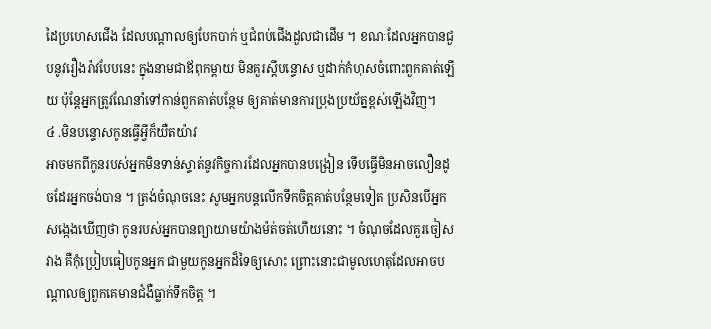ដៃប្រហេសជើង ដែលបណ្តាលឲ្យបែកបាក់ ឬជំពប់ជើងដួលជាដើម ។ ខណៈដែលអ្នកបានជួបនូវរឿងរ៉ាវបែបនេះ ក្នុងនាមជាឪពុកម្តាយ មិនគួរស្តីបន្ទោស ឬដាក់កំហុសចំពោះពួកគាត់ឡើយ ប៉ុន្តែអ្នកត្រូវណែនាំទៅកាន់ពួកគាត់បន្ថែម ឲ្យគាត់មានការប្រុងប្រយ័ត្នខ្ពស់ឡើងវិញ។
៤ .មិនបន្ទោសកូនធ្វើអ្វីក៏យឺតយ៉ាវ
អាចមកពីកូនរបស់អ្នកមិនទាន់ស្ទាត់នូវកិច្ចការដែលអ្នកបានបង្រៀន ទើបធ្វើមិនអាចលឿនដូចដែរអ្នកចង់បាន ។ ត្រង់ចំណុចនេះ សូមអ្នកបន្តលើកទឹកចិត្តគាត់បន្ថែមទៀត ប្រសិនបើអ្នកសង្កេងឃើញថា កូនរបស់អ្នកបានព្យាយាមយ៉ាងម៉ត់ចត់ហើយនោះ ។ ចំណុចដែលគួរចៀសវាង គឺកុំប្រៀបធៀបកូនអ្នក ជាមួយកូនអ្នកដ៏ទៃឲ្យសោះ ព្រោះនោះជាមូលហេតុដែលអាចបណ្តាលឲ្យពួកគេមានជំងឺធ្លាក់ទឹកចិត្ត ។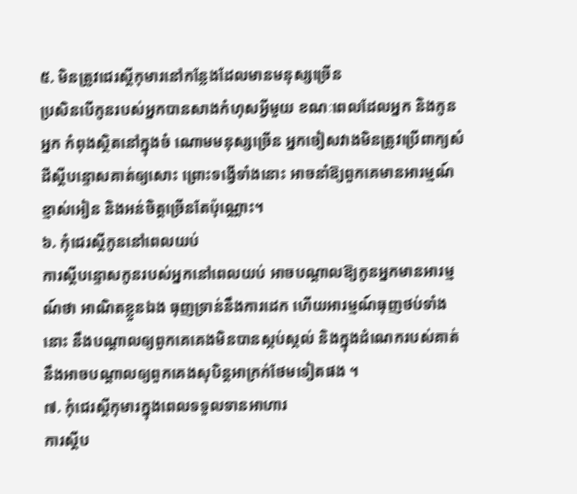៥. មិនត្រូវជេរស្តីកុមារនៅកន្លែងដែលមានមនុស្សច្រើន
ប្រសិនបើកូនរបស់អ្នកបានសាងកំហុសអ្វីមួយ ខណៈពេលដែលអ្នក និងកូនអ្នក កំពុងស្ថិតនៅក្នុងចំ ណោមមនុស្សច្រើន អ្នកចៀសវាងមិនត្រូវប្រើពាក្យសំដីស្តីបន្ទោសគាត់ឲ្យសោះ ព្រោះទង្វើទាំងនោះ អាចនាំឱ្យពួកគេមានអារម្មណ៍ខ្មាស់អៀន និងអន់ចិត្តច្រើនតែប៉ុណ្ណោះ។
៦. កុំជេរស្តីកូននៅពេលយប់
ការស្តីបន្ទោសកូនរបស់អ្នកនៅពេលយប់ អាចបណ្តាលឱ្យកូនអ្នកមានអារម្មណ៍ថា អាណិតខ្លួនឯង ធុញទ្រាន់នឹងការដេក ហើយអារម្មណ៍ធុញថប់ទាំងនោះ នឹងបណ្តាលឲ្យពួកគេគេងមិនបានស្កប់ស្កល់ និងក្នុងដំណេករបស់គាត់ នឹងអាចបណ្តាលឲ្យពួកគេងសុបិន្តអាក្រក់ថែមទៀតផង ។
៧. កុំជេរស្តីកុមារក្នុងពេលទទួលទានអាហារ
ការស្តីប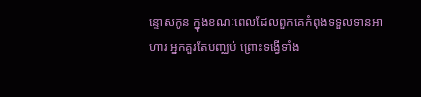ន្ទោសកូន ក្នុងខណៈពេលដែលពួកគេកំពុងទទួលទានអាហារ អ្នកគួរតែបញ្ឈប់ ព្រោះទង្វើទាំង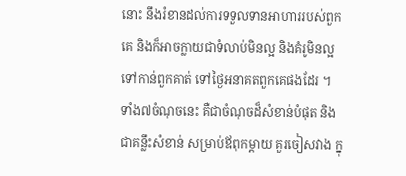នោះ នឹងរំខានដល់ការទទួលទានអាហាររបស់ពួកគេ និងក៏អាចក្លាយជាទំលាប់មិនល្អ និងគំរូមិនល្អទៅកាន់ពួកគាត់ ទៅថ្ងៃអនាគតពួកគេផងដែរ ។
ទាំង៧ចំណុចនេះ គឺជាចំណុចដ៏សំខាន់បំផុត និងជាគន្លឹះសំខាន់ សម្រាប់ឪពុកម្តាយ គួរចៀសវាង ក្នុ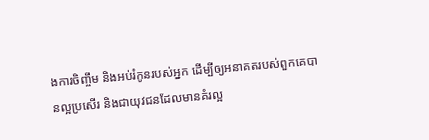ងការចិញ្ចឹម និងអប់រំកូនរបស់អ្នក ដើម្បីឲ្យអនាគតរបស់ពួកគេបានល្អប្រសើរ និងជាយុវជនដែលមានគំរល្អ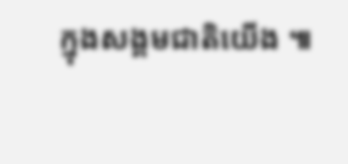ក្នុងសង្គមជាតិយើង ៕